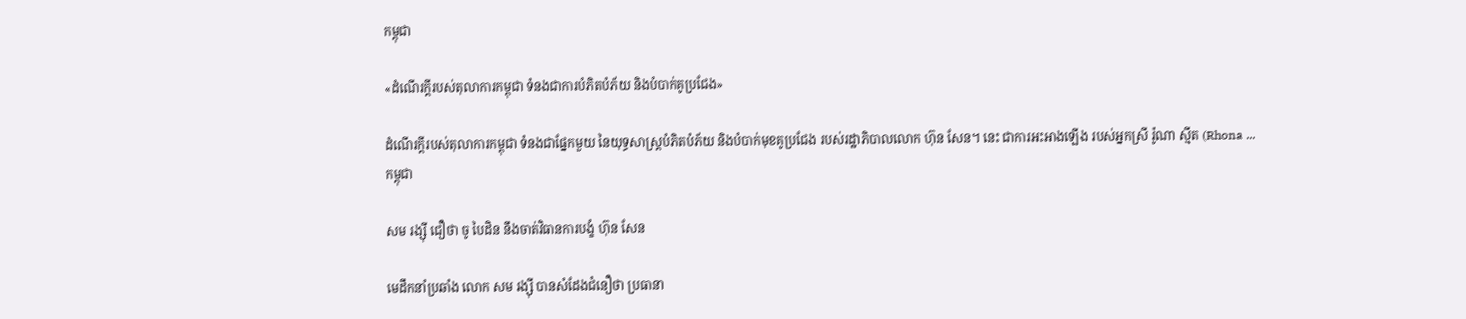កម្ពុជា

«ដំណើរក្តីរបស់តុលាការកម្ពុជា ទំនងជាការបំភិតបំភ័យ និងបំបាក់គូប្រជែង»

ដំណើរក្តីរបស់តុលាការកម្ពុជា ទំនងជាផ្នែកមួយ នៃយុទ្ធសាស្ត្របំភិតបំភ័យ និងបំបាក់មុខគូប្រជែង របស់រដ្ឋាភិបាលលោក ហ៊ុន សែន។ នេះ ជាការអះអាងឡើង របស់អ្នកស្រី រ៉ូណា ស្មីត (Rhona ...
កម្ពុជា

សម រង្ស៊ី ជឿថា ចូ បៃដិន នឹងចាត់វិធានការបង្ខំ ហ៊ុន សែន

មេដឹកនាំប្រឆាំង លោក សម រង្ស៊ី បានសំដែងជំនឿថា ប្រធានា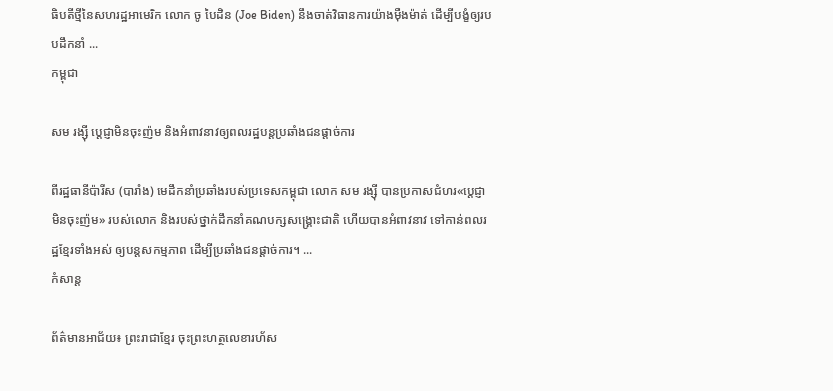ធិបតីថ្មីនៃសហរដ្ឋអាមេរិក លោក ចូ បៃដិន (Joe Biden) នឹងចាត់វិធានការយ៉ាងម៉ឺងម៉ាត់ ដើម្បីបង្ខំឲ្យរបបដឹកនាំ ...
កម្ពុជា

សម រង្ស៊ី ប្ដេជ្ញាមិនចុះញ៉ម និងអំពាវនាវឲ្យពលរដ្ឋបន្តប្រឆាំងជនផ្ដាច់ការ

ពីរដ្ឋធានីប៉ារីស (បារាំង) មេដឹកនាំប្រឆាំងរបស់ប្រទេសកម្ពុជា លោក សម រង្ស៊ី បានប្រកាសជំហរ«ប្ដេជ្ញាមិនចុះញ៉ម» របស់លោក និងរបស់ថ្នាក់ដឹកនាំគណបក្សសង្គ្រោះជាតិ ហើយបានអំពាវនាវ ទៅកាន់ពលរដ្ឋខ្មែរទាំងអស់ ឲ្យបន្តសកម្មភាព ដើម្បីប្រឆាំងជនផ្ដាច់ការ។ ...
កំសាន្ដ

ព័ត៌មានអាជ័យ៖ ព្រះរាជាខ្មែរ ចុះព្រះហត្ថលេខារហ័ស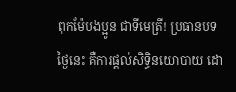ពុកម៉ែបងប្អូន ជាទីមេត្រី! ប្រធានបទថ្ងៃនេះ គឺការផ្ដល់សិទ្ធិនយោបាយ ដោ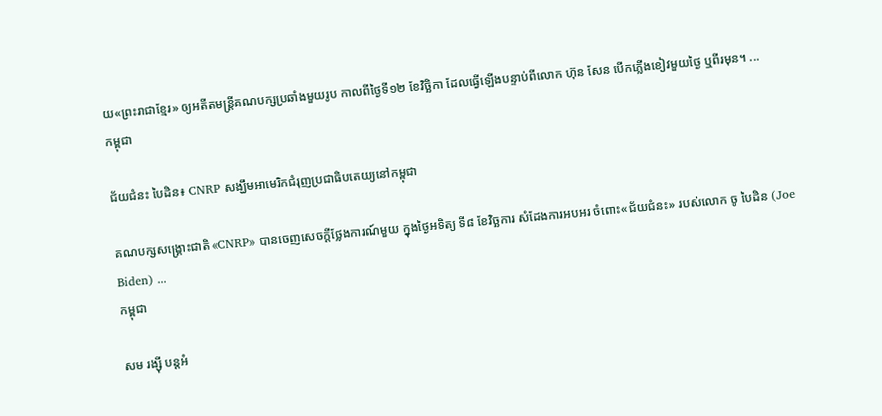យ«ព្រះរាជាខ្មែរ» ឲ្យអតីតមន្ត្រីគណបក្សប្រឆាំងមួយរូប កាលពីថ្ងៃទី១២ ខែវិច្ឆិកា ដែលធ្វើឡើងបន្ទាប់ពីលោក ហ៊ុន សែន បើកភ្លើងខៀវមួយថ្ងៃ ឬពីរមុន។ ...
កម្ពុជា

ជ័យជំនះ បៃដិន៖ CNRP សង្ឃឹមអាមេរិកជំរុញប្រជាធិបតេយ្យនៅកម្ពុជា

គណបក្សសង្គ្រោះជាតិ «CNRP» បានចេញសេចក្ដីថ្លែងការណ៍មួយ ក្នុងថ្ងៃអទិត្យ ទី៨ ខែវិច្ឆការ សំដែងការអបអរ ចំពោះ«ជ័យជំនះ» របស់លោក ចូ បៃដិន (Joe Biden) ...
កម្ពុជា

សម រង្ស៊ី បន្តអំ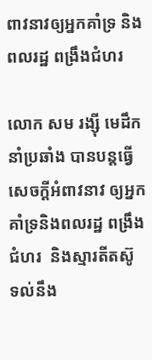ពាវនាវឲ្យអ្នកគាំទ្រ និងពលរដ្ឋ ពង្រឹងជំហរ

លោក សម រង្ស៊ី មេដឹកនាំប្រឆាំង បានបន្តធ្វើសេចក្ដីអំពាវនាវ ឲ្យអ្នកគាំទ្រនិងពលរដ្ឋ ពង្រឹងជំហរ  និងស្មារតីតស៊ូ ទល់នឹង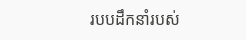របបដឹកនាំរបស់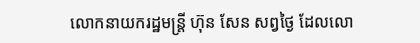លោកនាយករដ្ឋមន្ត្រី ហ៊ុន សែន សព្វថ្ងៃ ដែលលោ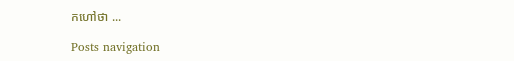កហៅថា ...

Posts navigation